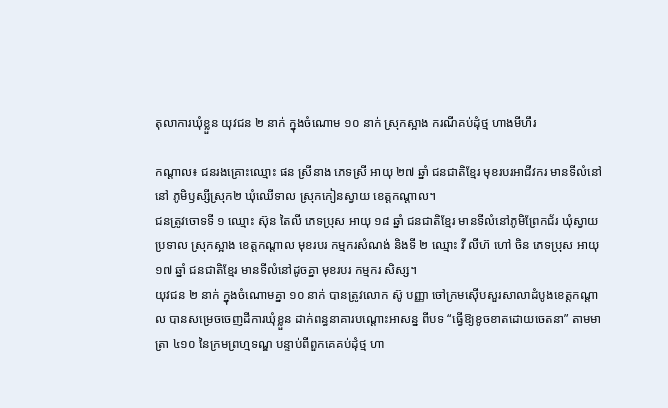តុលាការឃុំខ្លួន យុវជន ២ នាក់ ក្នុងចំណោម ១០ នាក់ ស្រុកស្អាង ករណីគប់ដុំថ្ម ហាងមីហឹរ

កណ្តាល៖ ជនរងគ្រោះឈ្មោះ ផន ស្រីនាង ភេទស្រី អាយុ ២៧ ឆ្នាំ ជនជាតិខ្មែរ មុខរបរអាជីវករ មានទីលំនៅនៅ ភូមិឫស្សីស្រុក២ ឃុំឈើទាល ស្រុកកៀនស្វាយ ខេត្តកណ្តាល។
ជនត្រូវចោទទី ១ ឈ្មោះ ស៊ុន តៃលី ភេទប្រុស អាយុ ១៨ ឆ្នាំ ជនជាតិខ្មែរ មានទីលំនៅភូមិព្រែកជ័រ ឃុំស្វាយប្រទាល ស្រុកស្អាង ខេត្តកណ្តាល មុខរបរ កម្មករសំណង់ និងទី ២ ឈ្មោះ វី លីហ៊ ហៅ ចិន ភេទប្រុស អាយុ ១៧ ឆ្នាំ ជនជាតិខ្មែរ មានទីលំនៅដូចគ្នា មុខរបរ កម្មករ សិស្ស។
យុវជន ២ នាក់ ក្នុងចំណោមគ្នា ១០ នាក់ បានត្រូវលោក ស៊ូ បញ្ញា ចៅក្រមស៊ើបសួរសាលាដំបូងខេត្តកណ្តាល បានសម្រេចចេញដីការឃុំខ្លួន ដាក់ពន្ធនាគារបណ្តោះអាសន្ន ពីបទ “ធ្វើឱ្យខូចខាតដោយចេតនា” តាមមាត្រា ៤១០ នៃក្រមព្រហ្មទណ្ឌ បន្ទាប់ពីពួកគេគប់ដុំថ្ម ហា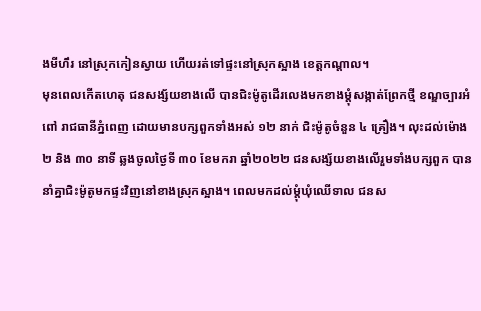ងមីហឹរ នៅស្រុកកៀនស្វាយ ហើយរត់ទៅផ្ទះនៅស្រុកស្អាង ខេត្តកណ្ដាល។
មុនពេលកើតហេតុ ជនសង្ស័យខាងលើ បានជិះម៉ូតូដើរលេងមកខាងម្តុំសង្កាត់ព្រែកថ្មី ខណ្ឌច្បារអំពៅ រាជធានីភ្នំពេញ ដោយមានបក្សពួកទាំងអស់ ១២ នាក់ ជិះម៉ូតូចំនួន ៤ គ្រឿង។ លុះដល់ម៉ោង ២ និង ៣០ នាទី ឆ្លងចូលថ្ងៃទី ៣០ ខែមករា ឆ្នាំ២០២២ ជនសង្ស័យខាងលើរួមទាំងបក្សពួក បាននាំគ្នាជិះម៉ូតូមកផ្ទះវិញនៅខាងស្រុកស្អាង។ ពេលមកដល់ម្តុំឃុំឈើទាល ជនស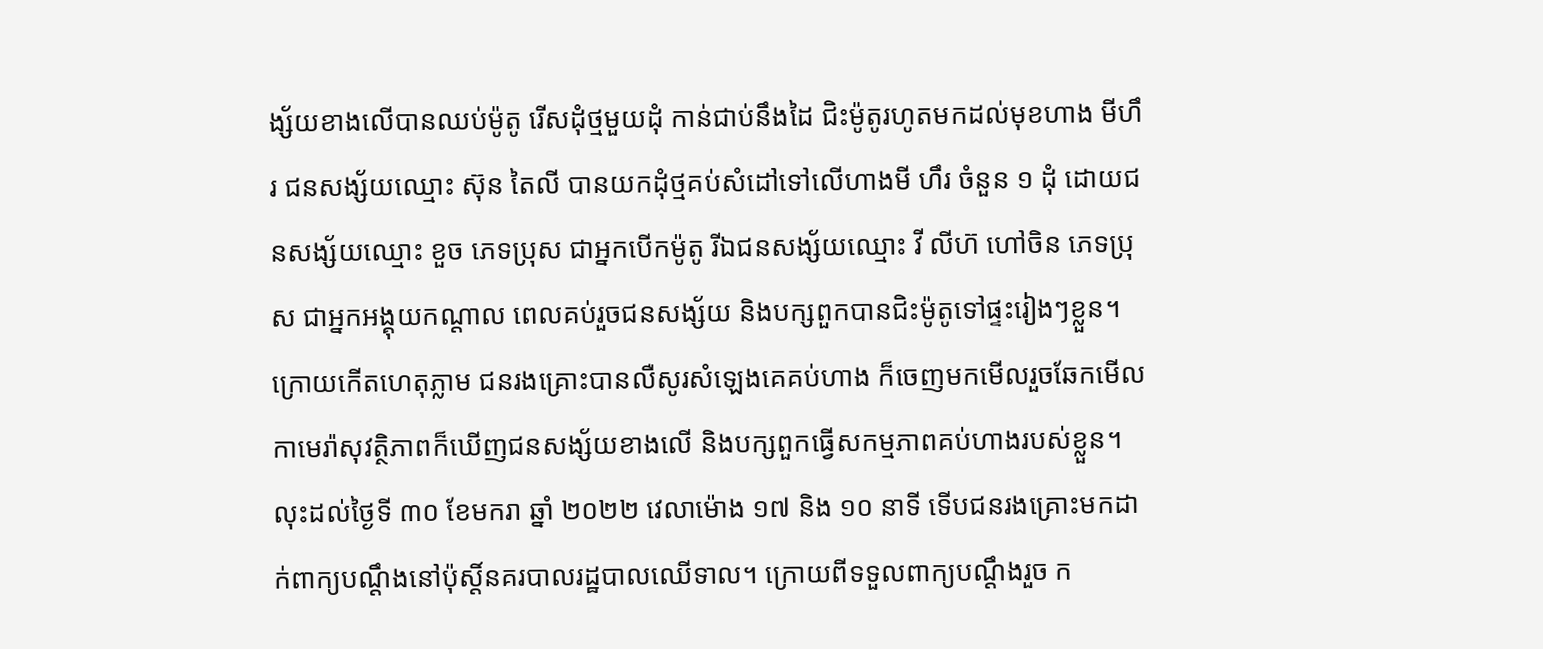ង្ស័យខាងលើបានឈប់ម៉ូតូ រើសដុំថ្មមួយដុំ កាន់ជាប់នឹងដៃ ជិះម៉ូតូរហូតមកដល់មុខហាង មីហឹរ ជនសង្ស័យឈ្មោះ ស៊ុន តៃលី បានយកដុំថ្មគប់សំដៅទៅលើហាងមី ហឹរ ចំនួន ១ ដុំ ដោយជនសង្ស័យឈ្មោះ ខួច ភេទប្រុស ជាអ្នកបើកម៉ូតូ រីឯជនសង្ស័យឈ្មោះ វី លីហ៊ ហៅចិន ភេទប្រុស ជាអ្នកអង្គុយកណ្តាល ពេលគប់រួចជនសង្ស័យ និងបក្សពួកបានជិះម៉ូតូទៅផ្ទះរៀងៗខ្លួន។
ក្រោយកើតហេតុភ្លាម ជនរងគ្រោះបានលឺសូរសំឡេងគេគប់ហាង ក៏ចេញមកមើលរួចឆែកមើលកាមេរ៉ាសុវត្ថិភាពក៏ឃើញជនសង្ស័យខាងលើ និងបក្សពួកធ្វើសកម្មភាពគប់ហាងរបស់ខ្លួន។
លុះដល់ថ្ងៃទី ៣០ ខែមករា ឆ្នាំ ២០២២ វេលាម៉ោង ១៧ និង ១០ នាទី ទើបជនរងគ្រោះមកដាក់ពាក្យបណ្តឹងនៅប៉ុស្តិ៍នគរបាលរដ្ឋបាលឈើទាល។ ក្រោយពីទទួលពាក្យបណ្តឹងរួច ក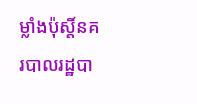ម្លាំងប៉ុស្តិ៍នគរបាលរដ្ឋបា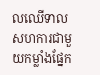លឈើទាល សហការជាមួយកម្លាំងផ្នែក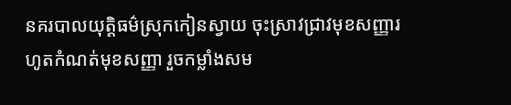នគរបាលយុត្តិធម៌ស្រុកកៀនស្វាយ ចុះស្រាវជ្រាវមុខសញ្ញារហូតកំណត់មុខសញ្ញា រួចកម្លាំងសម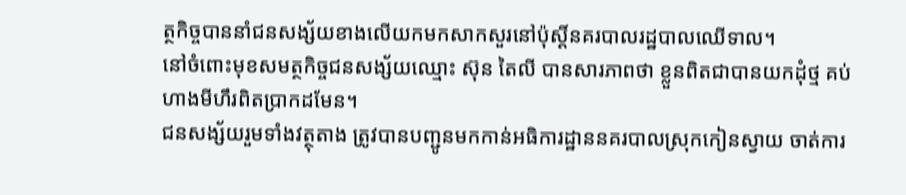ត្ថកិច្ចបាននាំជនសង្ស័យខាងលើយកមកសាកសួរនៅប៉ុស្តិ៍នគរបាលរដ្ឋបាលឈើទាល។
នៅចំពោះមុខសមត្ថកិច្ចជនសង្ស័យឈ្មោះ ស៊ុន តៃលី បានសារភាពថា ខ្លួនពិតជាបានយកដុំថ្ម គប់ហាងមីហឹរពិតប្រាកដមែន។
ជនសង្ស័យរួមទាំងវត្ថុតាង ត្រូវបានបញ្ជូនមកកាន់អធិការដ្ឋាននគរបាលស្រុកកៀនស្វាយ ចាត់ការ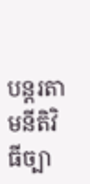បន្តរតាមនីតិវិធីច្បា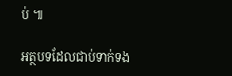ប់ ៕

អត្ថបទដែលជាប់ទាក់ទង